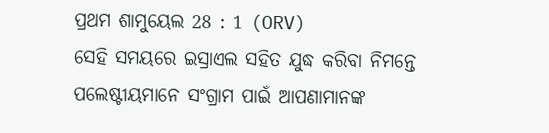ପ୍ରଥମ ଶାମୁୟେଲ 28 : 1 (ORV)
ସେହି ସମୟରେ ଇସ୍ରାଏଲ ସହିତ ଯୁଦ୍ଧ କରିବା ନିମନ୍ତେ ପଲେଷ୍ଟୀୟମାନେ ସଂଗ୍ରାମ ପାଇଁ ଆପଣାମାନଙ୍କ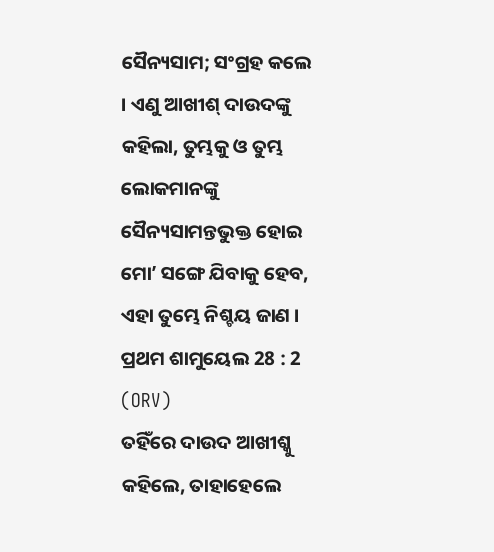ସୈନ୍ୟସାମ; ସଂଗ୍ରହ କଲେ । ଏଣୁ ଆଖୀଶ୍ ଦାଉଦଙ୍କୁ କହିଲା, ତୁମ୍ଭକୁ ଓ ତୁମ୍ଭ ଲୋକମାନଙ୍କୁ ସୈନ୍ୟସାମନ୍ତଭୁକ୍ତ ହୋଇ ମୋʼ ସଙ୍ଗେ ଯିବାକୁ ହେବ, ଏହା ତୁମ୍ଭେ ନିଶ୍ଚୟ ଜାଣ ।
ପ୍ରଥମ ଶାମୁୟେଲ 28 : 2 (ORV)
ତହିଁରେ ଦାଉଦ ଆଖୀଶ୍କୁ କହିଲେ, ତାହାହେଲେ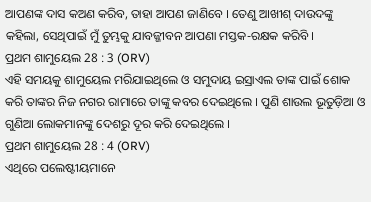ଆପଣଙ୍କ ଦାସ କଅଣ କରିବ, ତାହା ଆପଣ ଜାଣିବେ । ତେଣୁ ଆଖୀଶ୍ ଦାଉଦଙ୍କୁ କହିଲା, ସେଥିପାଇଁ ମୁଁ ତୁମ୍ଭକୁ ଯାବଜ୍ଜୀବନ ଆପଣା ମସ୍ତକ-ରକ୍ଷକ କରିବି ।
ପ୍ରଥମ ଶାମୁୟେଲ 28 : 3 (ORV)
ଏହି ସମୟକୁ ଶାମୁୟେଲ ମରିଯାଇଥିଲେ ଓ ସମୁଦାୟ ଇସ୍ରାଏଲ ତାଙ୍କ ପାଇଁ ଶୋକ କରି ତାଙ୍କର ନିଜ ନଗର ରାମାରେ ତାଙ୍କୁ କବର ଦେଇଥିଲେ । ପୁଣି ଶାଉଲ ଭୂତୁଡ଼ିଆ ଓ ଗୁଣିଆ ଲୋକମାନଙ୍କୁ ଦେଶରୁ ଦୂର କରି ଦେଇଥିଲେ ।
ପ୍ରଥମ ଶାମୁୟେଲ 28 : 4 (ORV)
ଏଥିରେ ପଲେଷ୍ଟୀୟମାନେ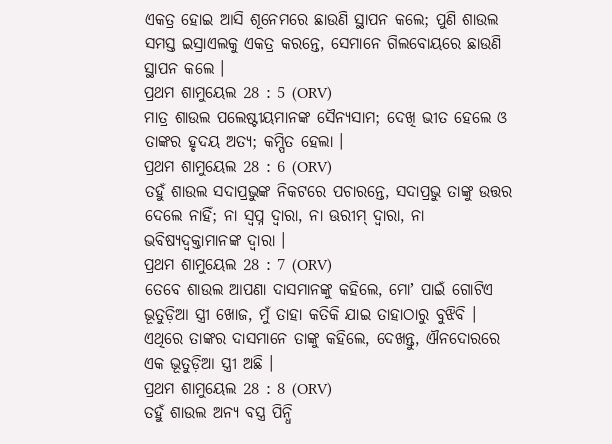ଏକତ୍ର ହୋଇ ଆସି ଶୂନେମରେ ଛାଉଣି ସ୍ଥାପନ କଲେ; ପୁଣି ଶାଉଲ ସମସ୍ତ ଇସ୍ରାଏଲକୁ ଏକତ୍ର କରନ୍ତେ, ସେମାନେ ଗିଲବୋୟରେ ଛାଉଣି ସ୍ଥାପନ କଲେ ।
ପ୍ରଥମ ଶାମୁୟେଲ 28 : 5 (ORV)
ମାତ୍ର ଶାଉଲ ପଲେଷ୍ଟୀୟମାନଙ୍କ ସୈନ୍ୟସାମ; ଦେଖି ଭୀତ ହେଲେ ଓ ତାଙ୍କର ହୃଦୟ ଅତ୍ୟ; କମ୍ପିତ ହେଲା ।
ପ୍ରଥମ ଶାମୁୟେଲ 28 : 6 (ORV)
ତହୁଁ ଶାଉଲ ସଦାପ୍ରଭୁଙ୍କ ନିକଟରେ ପଚାରନ୍ତେ, ସଦାପ୍ରଭୁ ତାଙ୍କୁ ଉତ୍ତର ଦେଲେ ନାହିଁ; ନା ସ୍ଵପ୍ନ ଦ୍ଵାରା, ନା ଊରୀମ୍ ଦ୍ଵାରା, ନା ଭବିଷ୍ୟଦ୍ବକ୍ତାମାନଙ୍କ ଦ୍ଵାରା ।
ପ୍ରଥମ ଶାମୁୟେଲ 28 : 7 (ORV)
ତେବେ ଶାଉଲ ଆପଣା ଦାସମାନଙ୍କୁ କହିଲେ, ମୋʼ ପାଇଁ ଗୋଟିଏ ଭୂତୁଡ଼ିଆ ସ୍ତ୍ରୀ ଖୋଜ, ମୁଁ ତାହା କତିକି ଯାଇ ତାହାଠାରୁ ବୁଝିବି । ଏଥିରେ ତାଙ୍କର ଦାସମାନେ ତାଙ୍କୁ କହିଲେ, ଦେଖନ୍ତୁ, ଐନଦୋରରେ ଏକ ଭୂତୁଡ଼ିଆ ସ୍ତ୍ରୀ ଅଛି ।
ପ୍ରଥମ ଶାମୁୟେଲ 28 : 8 (ORV)
ତହୁଁ ଶାଉଲ ଅନ୍ୟ ବସ୍ତ୍ର ପିନ୍ଧି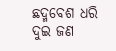ଛଦ୍ମବେଶ ଧରି ଦୁଇ ଜଣ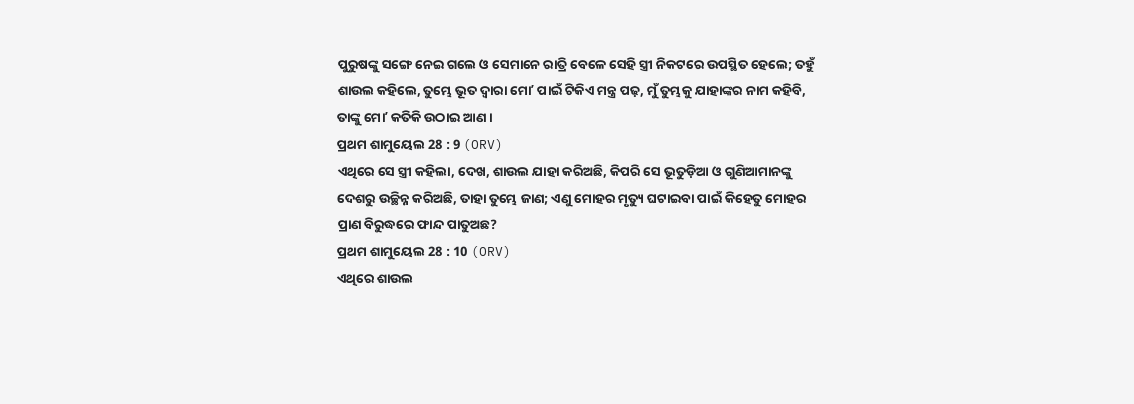ପୁରୁଷଙ୍କୁ ସଙ୍ଗେ ନେଇ ଗଲେ ଓ ସେମାନେ ରାତ୍ରି ବେଳେ ସେହି ସ୍ତ୍ରୀ ନିକଟରେ ଉପସ୍ଥିତ ହେଲେ; ତହୁଁ ଶାଉଲ କହିଲେ, ତୁମ୍ଭେ ଭୂତ ଦ୍ଵାରା ମୋʼ ପାଇଁ ଟିକିଏ ମନ୍ତ୍ର ପଢ଼, ମୁଁ ତୁମ୍ଭକୁ ଯାହାଙ୍କର ନାମ କହିବି, ତାଙ୍କୁ ମୋʼ କତିକି ଉଠାଇ ଆଣ ।
ପ୍ରଥମ ଶାମୁୟେଲ 28 : 9 (ORV)
ଏଥିରେ ସେ ସ୍ତ୍ରୀ କହିଲା, ଦେଖ, ଶାଉଲ ଯାହା କରିଅଛି, କିପରି ସେ ଭୂତୁଡ଼ିଆ ଓ ଗୁଣିଆମାନଙ୍କୁ ଦେଶରୁ ଉଚ୍ଛିନ୍ନ କରିଅଛି, ତାହା ତୁମ୍ଭେ ଜାଣ; ଏଣୁ ମୋହର ମୃତ୍ୟୁ ଘଟାଇବା ପାଇଁ କିହେତୁ ମୋହର ପ୍ରାଣ ବିରୁଦ୍ଧରେ ଫାନ୍ଦ ପାତୁଅଛ?
ପ୍ରଥମ ଶାମୁୟେଲ 28 : 10 (ORV)
ଏଥିରେ ଶାଉଲ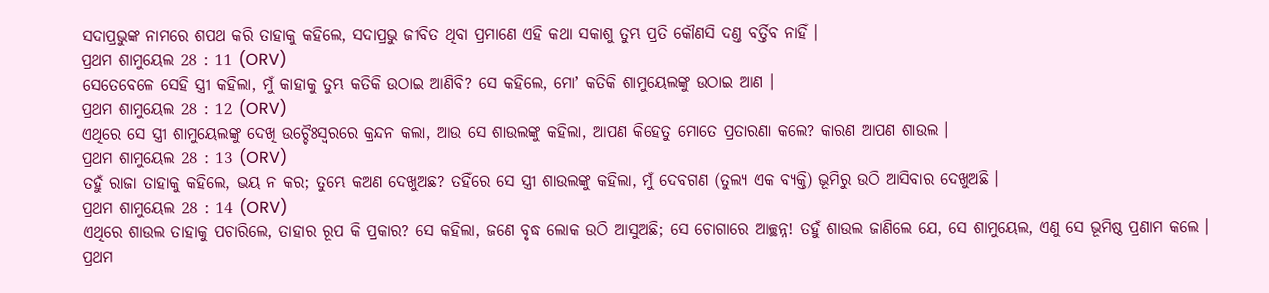ସଦାପ୍ରଭୁଙ୍କ ନାମରେ ଶପଥ କରି ତାହାକୁ କହିଲେ, ସଦାପ୍ରଭୁ ଜୀବିତ ଥିବା ପ୍ରମାଣେ ଏହି କଥା ସକାଶୁ ତୁମ୍ଭ ପ୍ରତି କୌଣସି ଦଣ୍ତ ବର୍ତ୍ତିବ ନାହିଁ ।
ପ୍ରଥମ ଶାମୁୟେଲ 28 : 11 (ORV)
ସେତେବେଳେ ସେହି ସ୍ତ୍ରୀ କହିଲା, ମୁଁ କାହାକୁ ତୁମ୍ଭ କତିକି ଉଠାଇ ଆଣିବି? ସେ କହିଲେ, ମୋʼ କତିକି ଶାମୁୟେଲଙ୍କୁ ଉଠାଇ ଆଣ ।
ପ୍ରଥମ ଶାମୁୟେଲ 28 : 12 (ORV)
ଏଥିରେ ସେ ସ୍ତ୍ରୀ ଶାମୁୟେଲଙ୍କୁ ଦେଖି ଉଚ୍ଚୈଃସ୍ଵରରେ କ୍ରନ୍ଦନ କଲା, ଆଉ ସେ ଶାଉଲଙ୍କୁ କହିଲା, ଆପଣ କିହେତୁ ମୋତେ ପ୍ରତାରଣା କଲେ? କାରଣ ଆପଣ ଶାଉଲ ।
ପ୍ରଥମ ଶାମୁୟେଲ 28 : 13 (ORV)
ତହୁଁ ରାଜା ତାହାକୁ କହିଲେ, ଭୟ ନ କର; ତୁମ୍ଭେ କଅଣ ଦେଖୁଅଛ? ତହିଁରେ ସେ ସ୍ତ୍ରୀ ଶାଉଲଙ୍କୁ କହିଲା, ମୁଁ ଦେବଗଣ (ତୁଲ୍ୟ ଏକ ବ୍ୟକ୍ତି) ଭୂମିରୁ ଉଠି ଆସିବାର ଦେଖୁଅଛି ।
ପ୍ରଥମ ଶାମୁୟେଲ 28 : 14 (ORV)
ଏଥିରେ ଶାଉଲ ତାହାକୁ ପଚାରିଲେ, ତାହାର ରୂପ କି ପ୍ରକାର? ସେ କହିଲା, ଜଣେ ବୃଦ୍ଧ ଲୋକ ଉଠି ଆସୁଅଛି; ସେ ଚୋଗାରେ ଆଚ୍ଛନ୍ନ! ତହୁଁ ଶାଉଲ ଜାଣିଲେ ଯେ, ସେ ଶାମୁୟେଲ, ଏଣୁ ସେ ଭୂମିଷ୍ଠ ପ୍ରଣାମ କଲେ ।
ପ୍ରଥମ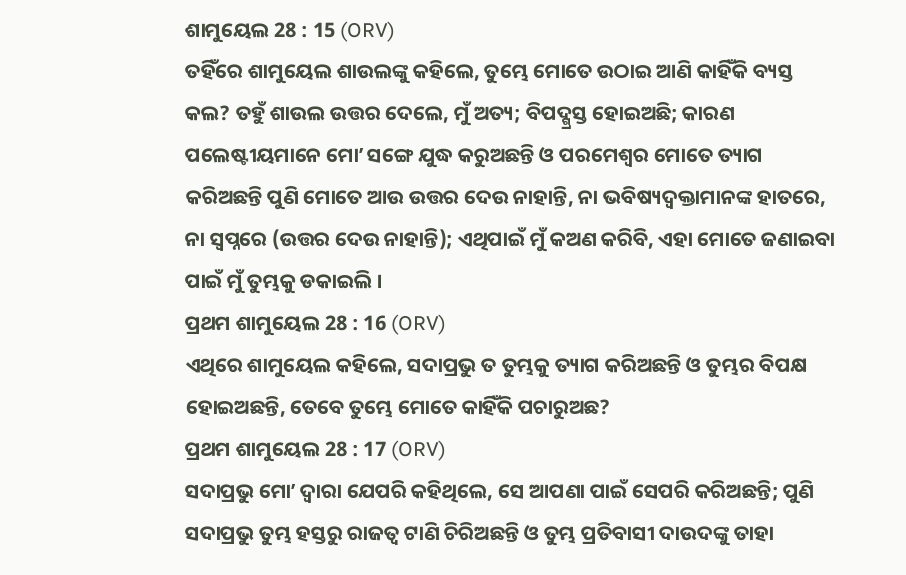ଶାମୁୟେଲ 28 : 15 (ORV)
ତହିଁରେ ଶାମୁୟେଲ ଶାଉଲଙ୍କୁ କହିଲେ, ତୁମ୍ଭେ ମୋତେ ଉଠାଇ ଆଣି କାହିଁକି ବ୍ୟସ୍ତ କଲ? ତହୁଁ ଶାଉଲ ଉତ୍ତର ଦେଲେ, ମୁଁ ଅତ୍ୟ; ବିପଦ୍ଗ୍ରସ୍ତ ହୋଇଅଛି; କାରଣ ପଲେଷ୍ଟୀୟମାନେ ମୋʼ ସଙ୍ଗେ ଯୁଦ୍ଧ କରୁଅଛନ୍ତି ଓ ପରମେଶ୍ଵର ମୋତେ ତ୍ୟାଗ କରିଅଛନ୍ତି ପୁଣି ମୋତେ ଆଉ ଉତ୍ତର ଦେଉ ନାହାନ୍ତି, ନା ଭବିଷ୍ୟଦ୍ବକ୍ତାମାନଙ୍କ ହାତରେ, ନା ସ୍ଵପ୍ନରେ (ଉତ୍ତର ଦେଉ ନାହାନ୍ତି); ଏଥିପାଇଁ ମୁଁ କଅଣ କରିବି, ଏହା ମୋତେ ଜଣାଇବା ପାଇଁ ମୁଁ ତୁମ୍ଭକୁ ଡକାଇଲି ।
ପ୍ରଥମ ଶାମୁୟେଲ 28 : 16 (ORV)
ଏଥିରେ ଶାମୁୟେଲ କହିଲେ, ସଦାପ୍ରଭୁ ତ ତୁମ୍ଭକୁ ତ୍ୟାଗ କରିଅଛନ୍ତି ଓ ତୁମ୍ଭର ବିପକ୍ଷ ହୋଇଅଛନ୍ତି, ତେବେ ତୁମ୍ଭେ ମୋତେ କାହିଁକି ପଚାରୁଅଛ?
ପ୍ରଥମ ଶାମୁୟେଲ 28 : 17 (ORV)
ସଦାପ୍ରଭୁ ମୋʼ ଦ୍ଵାରା ଯେପରି କହିଥିଲେ, ସେ ଆପଣା ପାଇଁ ସେପରି କରିଅଛନ୍ତି; ପୁଣି ସଦାପ୍ରଭୁ ତୁମ୍ଭ ହସ୍ତରୁ ରାଜତ୍ଵ ଟାଣି ଚିରିଅଛନ୍ତି ଓ ତୁମ୍ଭ ପ୍ରତିବାସୀ ଦାଉଦଙ୍କୁ ତାହା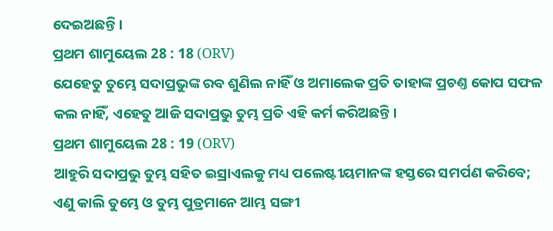ଦେଇଅଛନ୍ତି ।
ପ୍ରଥମ ଶାମୁୟେଲ 28 : 18 (ORV)
ଯେହେତୁ ତୁମ୍ଭେ ସଦାପ୍ରଭୁଙ୍କ ରବ ଶୁଣିଲ ନାହିଁ ଓ ଅମାଲେକ ପ୍ରତି ତାହାଙ୍କ ପ୍ରଚଣ୍ତ କୋପ ସଫଳ କଲ ନାହିଁ, ଏହେତୁ ଆଜି ସଦାପ୍ରଭୁ ତୁମ୍ଭ ପ୍ରତି ଏହି କର୍ମ କରିଅଛନ୍ତି ।
ପ୍ରଥମ ଶାମୁୟେଲ 28 : 19 (ORV)
ଆହୁରି ସଦାପ୍ରଭୁ ତୁମ୍ଭ ସହିତ ଇସ୍ରାଏଲକୁ ମଧ୍ୟ ପଲେଷ୍ଟୀୟମାନଙ୍କ ହସ୍ତରେ ସମର୍ପଣ କରିବେ; ଏଣୁ କାଲି ତୁମ୍ଭେ ଓ ତୁମ୍ଭ ପୁତ୍ରମାନେ ଆମ୍ଭ ସଙ୍ଗୀ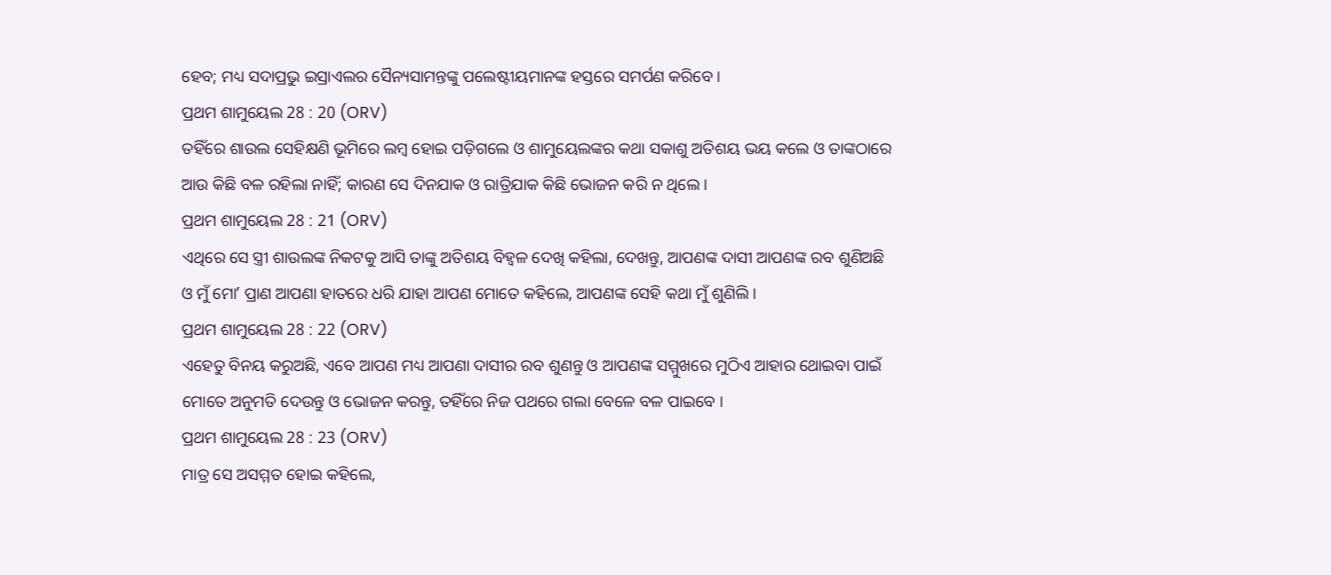ହେବ; ମଧ୍ୟ ସଦାପ୍ରଭୁ ଇସ୍ରାଏଲର ସୈନ୍ୟସାମନ୍ତଙ୍କୁ ପଲେଷ୍ଟୀୟମାନଙ୍କ ହସ୍ତରେ ସମର୍ପଣ କରିବେ ।
ପ୍ରଥମ ଶାମୁୟେଲ 28 : 20 (ORV)
ତହିଁରେ ଶାଉଲ ସେହିକ୍ଷଣି ଭୂମିରେ ଲମ୍ଵ ହୋଇ ପଡ଼ିଗଲେ ଓ ଶାମୁୟେଲଙ୍କର କଥା ସକାଶୁ ଅତିଶୟ ଭୟ କଲେ ଓ ତାଙ୍କଠାରେ ଆଉ କିଛି ବଳ ରହିଲା ନାହିଁ; କାରଣ ସେ ଦିନଯାକ ଓ ରାତ୍ରିଯାକ କିଛି ଭୋଜନ କରି ନ ଥିଲେ ।
ପ୍ରଥମ ଶାମୁୟେଲ 28 : 21 (ORV)
ଏଥିରେ ସେ ସ୍ତ୍ରୀ ଶାଉଲଙ୍କ ନିକଟକୁ ଆସି ତାଙ୍କୁ ଅତିଶୟ ବିହ୍ଵଳ ଦେଖି କହିଲା, ଦେଖନ୍ତୁ, ଆପଣଙ୍କ ଦାସୀ ଆପଣଙ୍କ ରବ ଶୁଣିଅଛି ଓ ମୁଁ ମୋʼ ପ୍ରାଣ ଆପଣା ହାତରେ ଧରି ଯାହା ଆପଣ ମୋତେ କହିଲେ, ଆପଣଙ୍କ ସେହି କଥା ମୁଁ ଶୁଣିଲି ।
ପ୍ରଥମ ଶାମୁୟେଲ 28 : 22 (ORV)
ଏହେତୁ ବିନୟ କରୁଅଛି, ଏବେ ଆପଣ ମଧ୍ୟ ଆପଣା ଦାସୀର ରବ ଶୁଣନ୍ତୁ ଓ ଆପଣଙ୍କ ସମ୍ମୁଖରେ ମୁଠିଏ ଆହାର ଥୋଇବା ପାଇଁ ମୋତେ ଅନୁମତି ଦେଉନ୍ତୁ ଓ ଭୋଜନ କରନ୍ତୁ, ତହିଁରେ ନିଜ ପଥରେ ଗଲା ବେଳେ ବଳ ପାଇବେ ।
ପ୍ରଥମ ଶାମୁୟେଲ 28 : 23 (ORV)
ମାତ୍ର ସେ ଅସମ୍ମତ ହୋଇ କହିଲେ,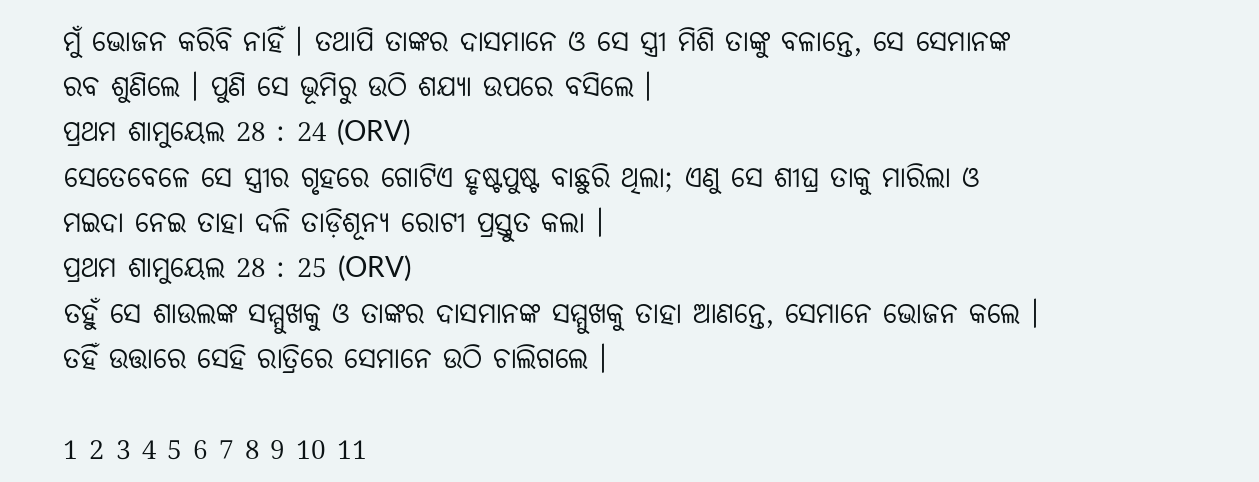ମୁଁ ଭୋଜନ କରିବି ନାହିଁ । ତଥାପି ତାଙ୍କର ଦାସମାନେ ଓ ସେ ସ୍ତ୍ରୀ ମିଶି ତାଙ୍କୁ ବଳାନ୍ତେ, ସେ ସେମାନଙ୍କ ରବ ଶୁଣିଲେ । ପୁଣି ସେ ଭୂମିରୁ ଉଠି ଶଯ୍ୟା ଉପରେ ବସିଲେ ।
ପ୍ରଥମ ଶାମୁୟେଲ 28 : 24 (ORV)
ସେତେବେଳେ ସେ ସ୍ତ୍ରୀର ଗୃହରେ ଗୋଟିଏ ହୃଷ୍ଟପୁଷ୍ଟ ବାଛୁରି ଥିଲା; ଏଣୁ ସେ ଶୀଘ୍ର ତାକୁ ମାରିଲା ଓ ମଇଦା ନେଇ ତାହା ଦଳି ତାଡ଼ିଶୂନ୍ୟ ରୋଟୀ ପ୍ରସ୍ତୁତ କଲା ।
ପ୍ରଥମ ଶାମୁୟେଲ 28 : 25 (ORV)
ତହୁଁ ସେ ଶାଉଲଙ୍କ ସମ୍ମୁଖକୁ ଓ ତାଙ୍କର ଦାସମାନଙ୍କ ସମ୍ମୁଖକୁ ତାହା ଆଣନ୍ତେ, ସେମାନେ ଭୋଜନ କଲେ । ତହିଁ ଉତ୍ତାରେ ସେହି ରାତ୍ରିରେ ସେମାନେ ଉଠି ଚାଲିଗଲେ ।

1 2 3 4 5 6 7 8 9 10 11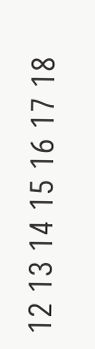12 13 14 15 16 17 18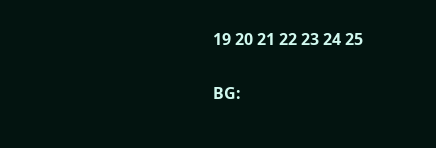19 20 21 22 23 24 25

BG: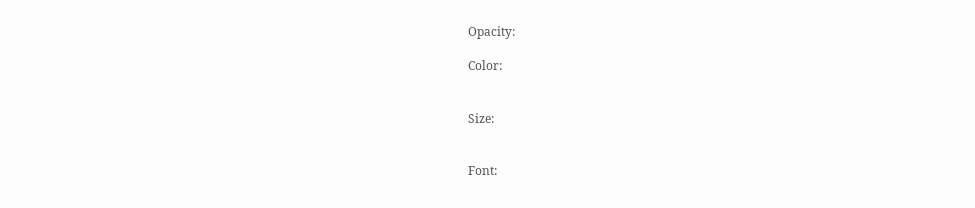Opacity:

Color:


Size:


Font: